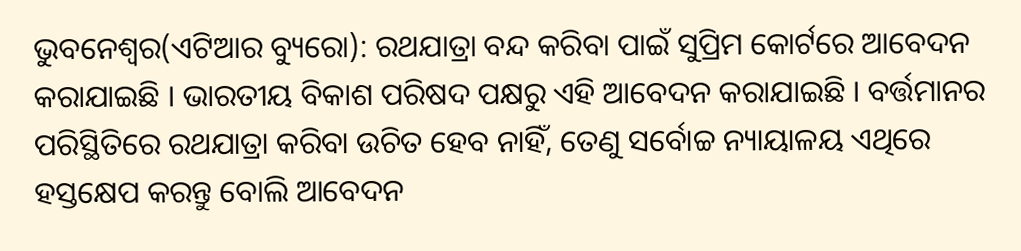ଭୁବନେଶ୍ୱର(ଏଟିଆର ବ୍ୟୁରୋ): ରଥଯାତ୍ରା ବନ୍ଦ କରିବା ପାଇଁ ସୁପ୍ରିମ କୋର୍ଟରେ ଆବେଦନ କରାଯାଇଛି । ଭାରତୀୟ ବିକାଶ ପରିଷଦ ପକ୍ଷରୁ ଏହି ଆବେଦନ କରାଯାଇଛି । ବର୍ତ୍ତମାନର ପରିସ୍ଥିତିରେ ରଥଯାତ୍ରା କରିବା ଉଚିତ ହେବ ନାହିଁ, ତେଣୁ ସର୍ବୋଚ୍ଚ ନ୍ୟାୟାଳୟ ଏଥିରେ ହସ୍ତକ୍ଷେପ କରନ୍ତୁ ବୋଲି ଆବେଦନ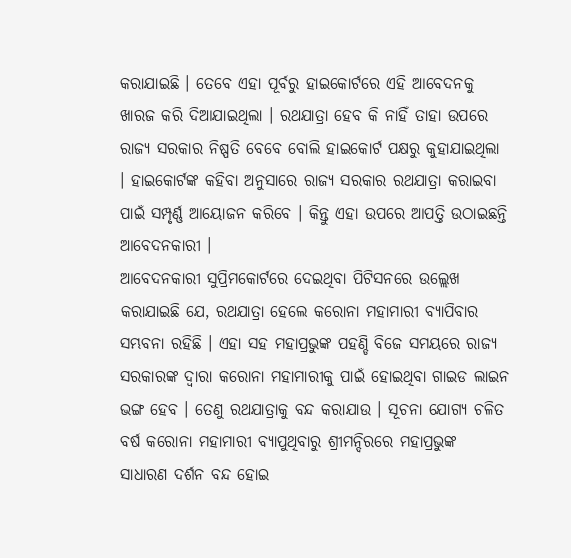କରାଯାଇଛି । ତେବେ ଏହା ପୂର୍ବରୁ ହାଇକୋର୍ଟରେ ଏହି ଆବେଦନକୁ ଖାରଜ କରି ଦିଆଯାଇଥିଲା । ରଥଯାତ୍ରା ହେବ କି ନାହିଁ ତାହା ଉପରେ ରାଜ୍ୟ ସରକାର ନିଷ୍ପତି ବେବେ ବୋଲି ହାଇକୋର୍ଟ ପକ୍ଷରୁ କୁହାଯାଇଥିଲା । ହାଇକୋର୍ଟଙ୍କ କହିବା ଅନୁସାରେ ରାଜ୍ୟ ସରକାର ରଥଯାତ୍ରା କରାଇବା ପାଇଁ ସମ୍ପୃର୍ଣ୍ଣ ଆୟୋଜନ କରିବେ । କିନ୍ତୁ ଏହା ଉପରେ ଆପତ୍ତି ଉଠାଇଛନ୍ତି ଆବେଦନକାରୀ ।
ଆବେଦନକାରୀ ସୁପ୍ରିମକୋର୍ଟରେ ଦେଇଥିବା ପିଟିସନରେ ଉଲ୍ଲେଖ କରାଯାଇଛି ଯେ, ରଥଯାତ୍ରା ହେଲେ କରୋନା ମହାମାରୀ ବ୍ୟାପିବାର ସମ୍ଭବନା ରହିଛି । ଏହା ସହ ମହାପ୍ରଭୁଙ୍କ ପହଣ୍ଡି ବିଜେ ସମୟରେ ରାଜ୍ୟ ସରକାରଙ୍କ ଦ୍ୱାରା କରୋନା ମହାମାରୀକୁ ପାଇଁ ହୋଇଥିବା ଗାଇଡ ଲାଇନ ଭଙ୍ଗ ହେବ । ତେଣୁ ରଥଯାତ୍ରାକୁ ବନ୍ଦ କରାଯାଉ । ସୂଚନା ଯୋଗ୍ୟ ଚଳିତ ବର୍ଷ କରୋନା ମହାମାରୀ ବ୍ୟାପୁଥିବାରୁ ଶ୍ରୀମନ୍ଦିରରେ ମହାପ୍ରଭୁଙ୍କ ସାଧାରଣ ଦର୍ଶନ ବନ୍ଦ ହୋଇ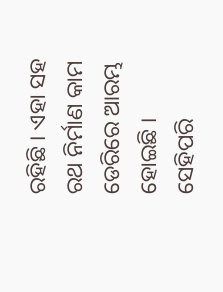ରହିଛି । ଏହା ସହ ରଥ ନିର୍ମାଣ କାମ ଡେରିରେ ଆରମ୍ଭ ହୋଇଛି । ସେହିପରି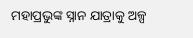ମହାପ୍ରଭୁଙ୍କ ସ୍ନାନ ଯାତ୍ରାକୁ ଅଳ୍ପ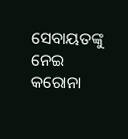ସେବାୟତଙ୍କୁ ନେଇ କରୋନା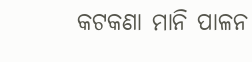କଟକଣା ମାନି ପାଳନ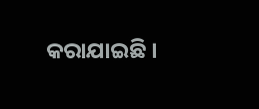କରାଯାଇଛି ।